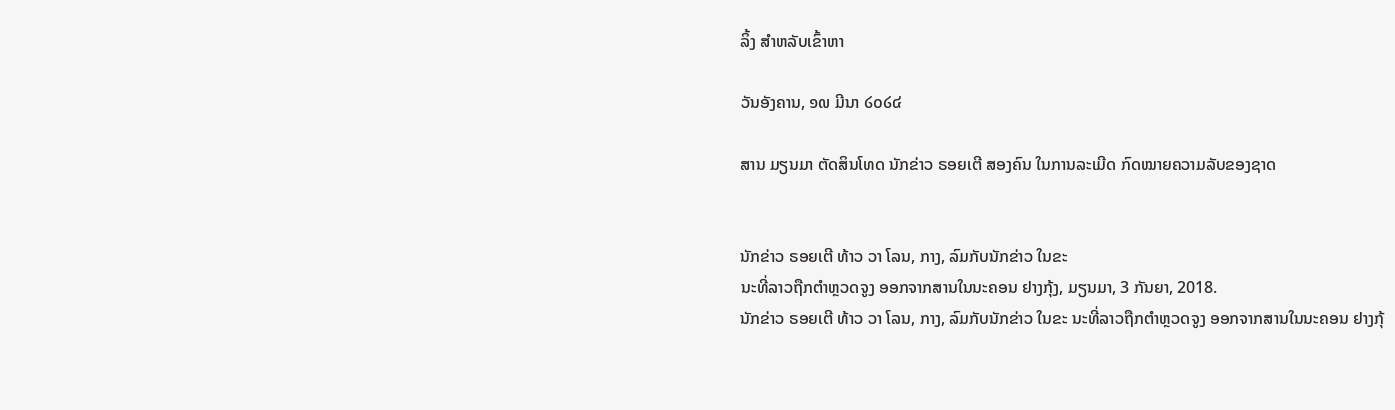ລິ້ງ ສຳຫລັບເຂົ້າຫາ

ວັນອັງຄານ, ໑໙ ມີນາ ໒໐໒໔

ສານ ມຽນມາ ຕັດສິນໂທດ ນັກຂ່າວ ຣອຍເຕີ ສອງຄົນ ໃນການລະເມີດ ກົດໝາຍຄວາມລັບຂອງຊາດ


ນັກຂ່າວ ຣອຍເຕີ ທ້າວ ວາ ໂລນ, ກາງ, ລົມກັບນັກຂ່າວ ໃນຂະ
ນະທີ່ລາວຖືກຕຳຫຼວດຈູງ ອອກຈາກສານໃນນະຄອນ ຢາງກຸ້ງ, ມຽນມາ, 3 ກັນຍາ, 2018.
ນັກຂ່າວ ຣອຍເຕີ ທ້າວ ວາ ໂລນ, ກາງ, ລົມກັບນັກຂ່າວ ໃນຂະ ນະທີ່ລາວຖືກຕຳຫຼວດຈູງ ອອກຈາກສານໃນນະຄອນ ຢາງກຸ້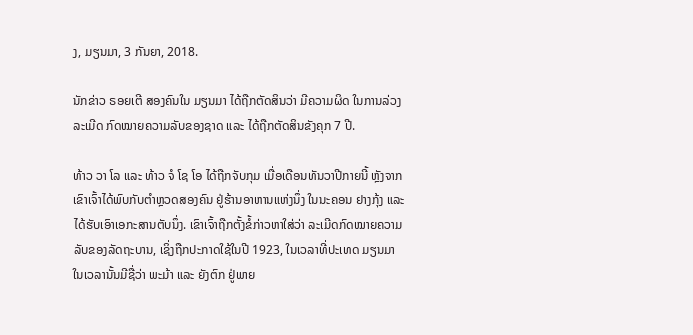ງ, ມຽນມາ, 3 ກັນຍາ, 2018.

ນັກຂ່າວ ຣອຍເຕີ ສອງຄົນໃນ ມຽນມາ ໄດ້ຖືກຕັດສິນວ່າ ມີຄວາມຜິດ ໃນການລ່ວງ
ລະເມີດ ກົດໝາຍຄວາມລັບຂອງຊາດ ແລະ ໄດ້ຖືກຕັດສິນຂັງຄຸກ 7 ປີ.

ທ້າວ ວາ ໂລ ແລະ ທ້າວ ຈໍ ໂຊ ໂອ ໄດ້ຖືກຈັບກຸມ ເມື່ອເດືອນທັນວາປີກາຍນີ້ ຫຼັງຈາກ
ເຂົາເຈົ້າໄດ້ພົບກັບຕຳຫຼວດສອງຄົນ ຢູ່ຮ້ານອາຫານແຫ່ງນຶ່ງ ໃນນະຄອນ ຢາງກຸ້ງ ແລະ
ໄດ້ຮັບເອົາເອກະສານຕັບນຶ່ງ. ເຂົາເຈົ້າຖືກຕັ້ງຂໍ້ກ່າວຫາໃສ່ວ່າ ລະເມີດກົດໝາຍຄວາມ
ລັບຂອງລັດຖະບານ, ເຊິ່ງຖືກປະກາດໃຊ້ໃນປີ 1923, ໃນເວລາທີ່ປະເທດ ມຽນມາ
ໃນເວລານັ້ນມີຊື່ວ່າ ພະມ້າ ແລະ ຍັງຕົກ ຢູ່ພາຍ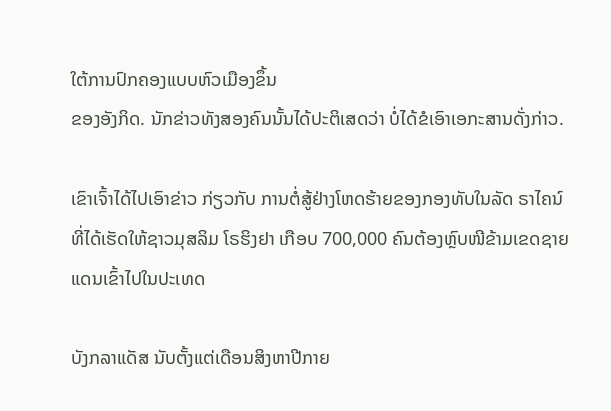ໃຕ້ການປົກຄອງແບບຫົວເມືອງຂຶ້ນ
ຂອງອັງກິດ. ນັກຂ່າວທັງສອງຄົນນັ້ນໄດ້ປະຕິເສດວ່າ ບໍ່ໄດ້ຂໍເອົາເອກະສານດັ່ງກ່າວ.

ເຂົາເຈົ້າໄດ້ໄປເອົາຂ່າວ ກ່ຽວກັບ ການຕໍ່ສູ້ຢ່າງໂຫດຮ້າຍຂອງກອງທັບໃນລັດ ຣາໄຄນ໌
ທີ່ໄດ້ເຮັດໃຫ້ຊາວມຸສລິມ ໂຣຮິງຢາ ເກືອບ 700,000 ຄົນຕ້ອງຫຼົບໜີຂ້າມເຂດຊາຍ
ແດນເຂົ້າໄປໃນປະເທດ

ບັງກລາແດັສ ນັບຕັ້ງແຕ່ເດືອນສິງຫາປີກາຍ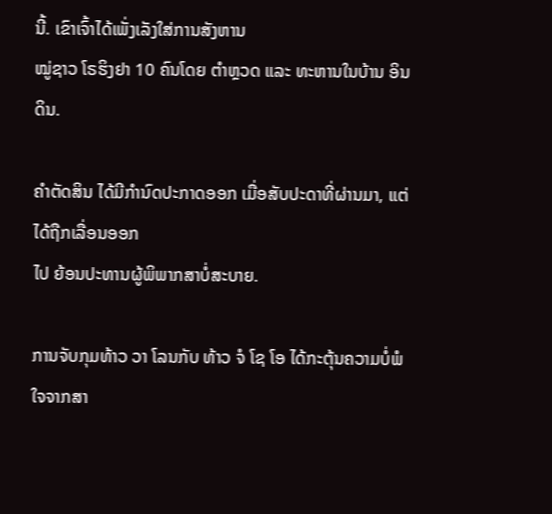ນີ້. ເຂົາເຈົ້າໄດ້ເພັ່ງເລັງໃສ່ການສັງຫານ
ໝູ່ຊາວ ໂຣຮິງຢາ 10 ຄົນໂດຍ ຕຳຫຼວດ ແລະ ທະຫານໃນບ້ານ ອິນ ດິນ.

ຄຳຕັດສິນ ໄດ້ມີກຳນົດປະກາດອອກ ເມື່ອສັບປະດາທີ່ຜ່ານມາ, ແຕ່ໄດ້ຖືກເລື່ອນອອກ
ໄປ ຍ້ອນປະທານຜູ້ພິພາກສາບໍ່ສະບາຍ.

ການຈັບກຸມທ້າວ ວາ ໂລນກັບ ທ້າວ ຈໍ ໂຊ ໂອ ໄດ້ກະຕຸ້ນຄວາມບໍ່ພໍໃຈຈາກສາ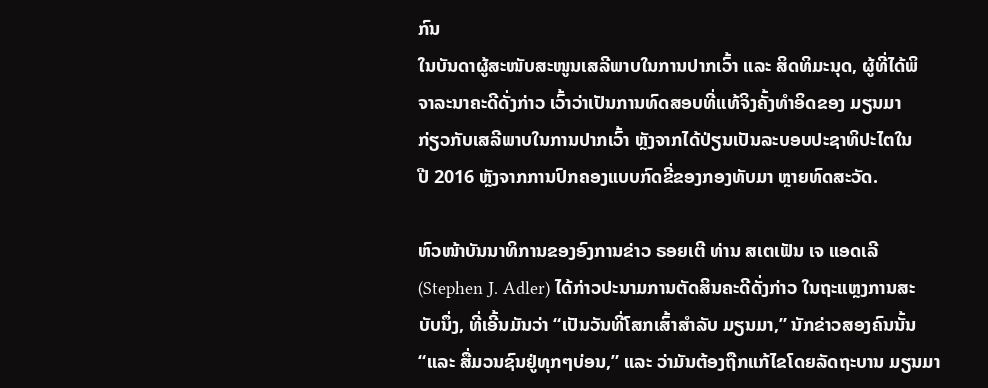ກົນ
ໃນບັນດາຜູ້ສະໜັບສະໜູນເສລີພາບໃນການປາກເວົ້າ ແລະ ສິດທິມະນຸດ, ຜູ້ທີ່ໄດ້ພິ
ຈາລະນາຄະດີດັ່ງກ່າວ ເວົ້າວ່າເປັນການທົດສອບທີ່ແທ້ຈິງຄັ້ງທຳອິດຂອງ ມຽນມາ
ກ່ຽວກັບເສລີພາບໃນການປາກເວົ້າ ຫຼັງຈາກໄດ້ປ່ຽນເປັນລະບອບປະຊາທິປະໄຕໃນ
ປີ 2016 ຫຼັງຈາກການປົກຄອງແບບກົດຂີ່ຂອງກອງທັບມາ ຫຼາຍທົດສະວັດ.

ຫົວໜ້າບັນນາທິການຂອງອົງການຂ່າວ ຣອຍເຕີ ທ່ານ ສເຕເຟັນ ເຈ ແອດເລີ
(Stephen J. Adler) ໄດ້ກ່າວປະນາມການຕັດສິນຄະດີດັ່ງກ່າວ ໃນຖະແຫຼງການສະ
ບັບນຶ່ງ, ທີ່ເອີ້ນມັນວ່າ “ເປັນວັນທີ່ໂສກເສົ້າສຳລັບ ມຽນມາ,” ນັກຂ່າວສອງຄົນນັ້ນ
“ແລະ ສື່ມວນຊົນຢູ່ທຸກໆບ່ອນ,” ແລະ ວ່າມັນຕ້ອງຖືກແກ້ໄຂໂດຍລັດຖະບານ ມຽນມາ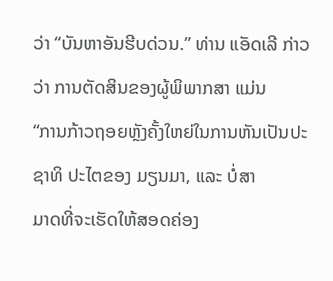ວ່າ “ບັນຫາອັນຮີບດ່ວນ.” ທ່ານ ແອັດເລີ ກ່າວວ່າ ການຕັດສິນຂອງຜູ້ພິພາກສາ ແມ່ນ
“ການກ້າວຖອຍຫຼັງຄັ້ງໃຫຍ່ໃນການຫັນເປັນປະຊາທິ ປະໄຕຂອງ ມຽນມາ, ແລະ ບໍ່ສາ
ມາດທີ່ຈະເຮັດໃຫ້ສອດຄ່ອງ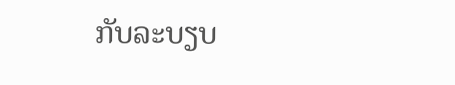ກັບລະບຽບ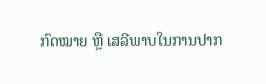ກົດໝາຍ ຫຼື ເສລີພາບໃນການປາກ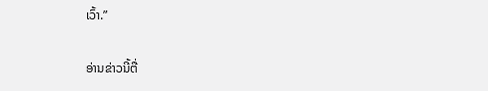ເວົ້າ.”

ອ່ານຂ່າວນີ້ຕື່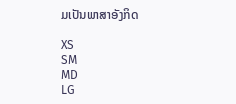ມເປັນພາສາອັງກິດ

XS
SM
MD
LG